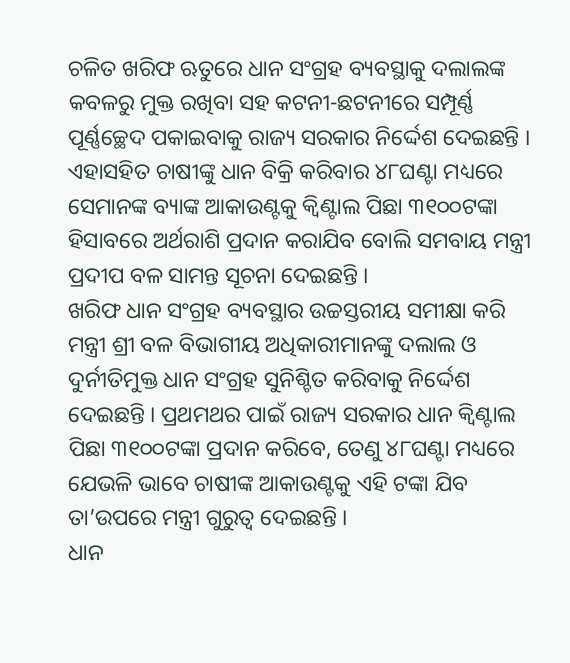ଚଳିତ ଖରିଫ ଋତୁରେ ଧାନ ସଂଗ୍ରହ ବ୍ୟବସ୍ଥାକୁ ଦଲାଲଙ୍କ କବଳରୁ ମୁକ୍ତ ରଖିବା ସହ କଟନୀ-ଛଟନୀରେ ସମ୍ପୂର୍ଣ୍ଣ ପୂର୍ଣ୍ଣଚ୍ଛେଦ ପକାଇବାକୁ ରାଜ୍ୟ ସରକାର ନିର୍ଦ୍ଦେଶ ଦେଇଛନ୍ତି । ଏହାସହିତ ଚାଷୀଙ୍କୁ ଧାନ ବିକ୍ରି କରିବାର ୪୮ଘଣ୍ଟା ମଧ୍ୟରେ ସେମାନଙ୍କ ବ୍ୟାଙ୍କ ଆକାଉଣ୍ଟକୁ କ୍ୱିଣ୍ଟାଲ ପିଛା ୩୧୦୦ଟଙ୍କା ହିସାବରେ ଅର୍ଥରାଶି ପ୍ରଦାନ କରାଯିବ ବୋଲି ସମବାୟ ମନ୍ତ୍ରୀ ପ୍ରଦୀପ ବଳ ସାମନ୍ତ ସୂଚନା ଦେଇଛନ୍ତି ।
ଖରିଫ ଧାନ ସଂଗ୍ରହ ବ୍ୟବସ୍ଥାର ଉଚ୍ଚସ୍ତରୀୟ ସମୀକ୍ଷା କରି ମନ୍ତ୍ରୀ ଶ୍ରୀ ବଳ ବିଭାଗୀୟ ଅଧିକାରୀମାନଙ୍କୁ ଦଲାଲ ଓ ଦୁର୍ନୀତିମୁକ୍ତ ଧାନ ସଂଗ୍ରହ ସୁନିଶ୍ଚିତ କରିବାକୁ ନିର୍ଦ୍ଦେଶ ଦେଇଛନ୍ତି । ପ୍ରଥମଥର ପାଇଁ ରାଜ୍ୟ ସରକାର ଧାନ କ୍ୱିଣ୍ଟାଲ ପିଛା ୩୧୦୦ଟଙ୍କା ପ୍ରଦାନ କରିବେ, ତେଣୁ ୪୮ଘଣ୍ଟା ମଧ୍ୟରେ ଯେଭଳି ଭାବେ ଚାଷୀଙ୍କ ଆକାଉଣ୍ଟକୁ ଏହି ଟଙ୍କା ଯିବ ତା’ଉପରେ ମନ୍ତ୍ରୀ ଗୁରୁତ୍ୱ ଦେଇଛନ୍ତି ।
ଧାନ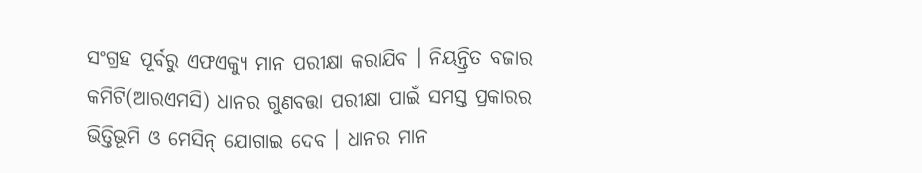ସଂଗ୍ରହ ପୂର୍ବରୁ ଏଫଏକ୍ୟୁ ମାନ ପରୀକ୍ଷା କରାଯିବ । ନିୟନ୍ତ୍ରିତ ବଜାର କମିଟି(ଆରଏମସି) ଧାନର ଗୁଣବତ୍ତା ପରୀକ୍ଷା ପାଇଁ ସମସ୍ତ ପ୍ରକାରର ଭିତ୍ତିଭୂମି ଓ ମେସିନ୍ ଯୋଗାଇ ଦେବ । ଧାନର ମାନ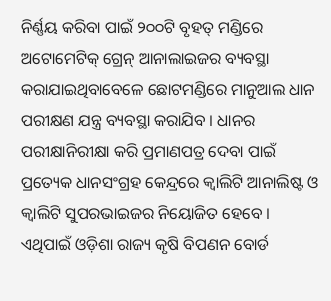ନିର୍ଣ୍ଣୟ କରିବା ପାଇଁ ୨୦୦ଟି ବୃହତ୍ ମଣ୍ଡିରେ ଅଟୋମେଟିକ୍ ଗ୍ରେନ୍ ଆନାଲାଇଜର ବ୍ୟବସ୍ଥା କରାଯାଇଥିବାବେଳେ ଛୋଟମଣ୍ଡିରେ ମାନୁଆଲ ଧାନ ପରୀକ୍ଷଣ ଯନ୍ତ୍ର ବ୍ୟବସ୍ଥା କରାଯିବ । ଧାନର ପରୀକ୍ଷାନିରୀକ୍ଷା କରି ପ୍ରମାଣପତ୍ର ଦେବା ପାଇଁ ପ୍ରତ୍ୟେକ ଧାନସଂଗ୍ରହ କେନ୍ଦ୍ରରେ କ୍ୱାଲିଟି ଆନାଲିଷ୍ଟ ଓ କ୍ୱାଲିଟି ସୁପରଭାଇଜର ନିୟୋଜିତ ହେବେ । ଏଥିପାଇଁ ଓଡ଼ିଶା ରାଜ୍ୟ କୃଷି ବିପଣନ ବୋର୍ଡ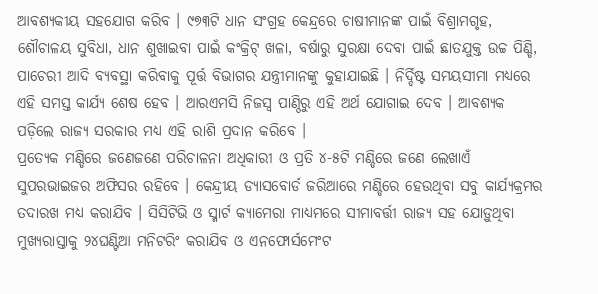ଆବଶ୍ୟକୀୟ ସହଯୋଗ କରିବ । ୯୭୩ଟି ଧାନ ସଂଗ୍ରହ କେନ୍ଦ୍ରରେ ଚାଷୀମାନଙ୍କ ପାଇଁ ବିଶ୍ରାମଗୃହ, ଶୌଚାଳୟ ସୁବିଧା, ଧାନ ଶୁଖାଇବା ପାଇଁ କଂକ୍ରିଟ୍ ଖଳା, ବର୍ଷାରୁ ସୁରକ୍ଷା ଦେବା ପାଇଁ ଛାତଯୁକ୍ତ ଉଚ୍ଚ ପିଣ୍ଡି, ପାଚେରୀ ଆଦି ବ୍ୟବସ୍ଥା କରିବାକୁ ପୂର୍ତ୍ତ ବିଭାଗର ଯନ୍ତ୍ରୀମାନଙ୍କୁ କୁହାଯାଇଛି । ନିର୍ଦ୍ଦିଷ୍ଟ ସମୟସୀମା ମଧ୍ୟରେ ଏହି ସମସ୍ତ କାର୍ଯ୍ୟ ଶେଷ ହେବ । ଆରଏମସି ନିଜସ୍ୱ ପାଣ୍ଠିରୁ ଏହି ଅର୍ଥ ଯୋଗାଇ ଦେବ । ଆବଶ୍ୟକ ପଡ଼ିଲେ ରାଜ୍ୟ ସରକାର ମଧ୍ୟ ଏହି ରାଶି ପ୍ରଦାନ କରିବେ ।
ପ୍ରତ୍ୟେକ ମଣ୍ଡିରେ ଜଣେଜଣେ ପରିଚାଳନା ଅଧିକାରୀ ଓ ପ୍ରତି ୪-୫ଟି ମଣ୍ଡିରେ ଜଣେ ଲେଖାଏଁ ସୁପରଭାଇଜର ଅଫିସର ରହିବେ । କେନ୍ଦ୍ରୀୟ ଡ୍ୟାସବୋର୍ଡ ଜରିଆରେ ମଣ୍ଡିରେ ହେଉଥିବା ସବୁ କାର୍ଯ୍ୟକ୍ରମର ତଦାରଖ ମଧ୍ୟ କରାଯିବ । ସିସିଟିଭି ଓ ସ୍ମାର୍ଟ କ୍ୟାମେରା ମାଧ୍ୟମରେ ସୀମାବର୍ତ୍ତୀ ରାଜ୍ୟ ସହ ଯୋଡ଼ୁଥିବା ମୁଖ୍ୟରାସ୍ତାକୁ ୨୪ଘଣ୍ଟିଆ ମନିଟରିଂ କରାଯିବ ଓ ଏନଫୋର୍ସମେଂଟ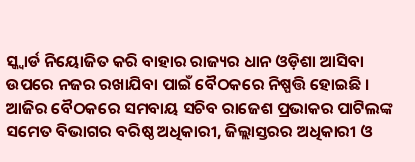ସ୍କ୍ୱାର୍ଡ ନିୟୋଜିତ କରି ବାହାର ରାଜ୍ୟର ଧାନ ଓଡ଼ିଶା ଆସିବା ଉପରେ ନଜର ରଖାଯିବା ପାଇଁ ବୈଠକରେ ନିଷ୍ପତ୍ତି ହୋଇଛି ।
ଆଜିର ବୈଠକରେ ସମବାୟ ସଚିବ ରାଜେଶ ପ୍ରଭାକର ପାଟିଲଙ୍କ ସମେତ ବିଭାଗର ବରିଷ୍ଠ ଅଧିକାରୀ, ଜିଲ୍ଲାସ୍ତରର ଅଧିକାରୀ ଓ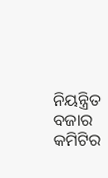ନିୟନ୍ତ୍ରିତ ବଜାର କମିଟିର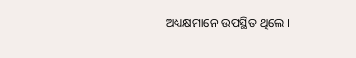ଅଧ୍ୟକ୍ଷମାନେ ଉପସ୍ଥିତ ଥିଲେ ।